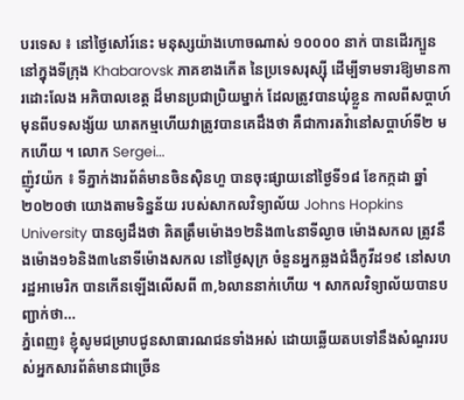បរទេស ៖ នៅថ្ងៃសៅរ៍នេះ មនុស្សយ៉ាងហោចណាស់ ១០០០០ នាក់ បានដើរក្បួន នៅក្នុងទីក្រុង Khabarovsk ភាគខាងកើត នៃប្រទេសរុស្ស៊ី ដើម្បីទាមទារឱ្យមានការដោះលែង អភិបាលខេត្ត ដ៏មានប្រជាប្រិយម្នាក់ ដែលត្រូវបានឃុំខ្លួន កាលពីសប្តាហ៍មុនពីបទសង្ស័យ ឃាតកម្មហើយវាត្រូវបានគេដឹងថា គឺជាការតវ៉ានៅសប្តាហ៍ទី២ មកហើយ ។ លោក Sergei...
ញ៉ូវយ៉ក ៖ ទីភ្នាក់ងារព័ត៌មានចិនស៊ិនហួ បានចុះផ្សាយនៅថ្ងៃទី១៨ ខែកក្កដា ឆ្នាំ២០២០ថា យោងតាមទិន្នន័យ របស់សាកលវិទ្យាល័យ Johns Hopkins University បានឲ្យដឹងថា គិតត្រឹមម៉ោង១២និង៣៤នាទីល្ងាច ម៉ោងសកល ត្រូវនឹងម៉ោង១៦និង៣៤នាទីម៉ោងសកល នៅថ្ងៃសុក្រ ចំនួនអ្នកឆ្លងជំងឺកូវីដ១៩ នៅសហរដ្ឋអាមេរិក បានកើនឡើងលើសពី ៣,៦លាននាក់ហើយ ។ សាកលវិទ្យាល័យបានបញ្ជាក់ថា...
ភ្នំពេញ៖ ខ្ញុំសូមជម្រាបជូនសាធារណជនទាំងអស់ ដោយឆ្លើយតបទៅនឹងសំណួររបស់អ្នកសារព័ត៌មានជាច្រើន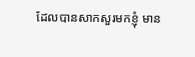ដែលបានសាកសួរមកខ្ញុំ មាន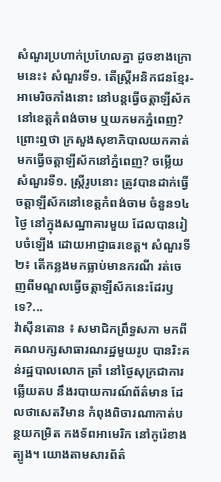សំណួរប្រហាក់ប្រហែលគ្នា ដូចខាងក្រោមនេះ៖ សំណួរទី១. តើស្ត្រីអនិកជនខ្មែរ-អាមេរិចកាំងនោះ នៅបន្តធ្វើចត្តាឡីស័កនៅខេត្តកំពង់ចាម ឬយកមកភ្នំពេញ? ព្រោះឮថា ក្រសួងសុខាភិបាលយកគាត់មកធ្វើចត្តាឡីស័កនៅភ្នំពេញ? ចម្លើយសំណួរទី១. ស្ត្រីរូបនោះ ត្រូវបានដាក់ធ្វើចត្តាឡីស័កនៅខេត្តកំពង់ចាម ចំនួន១៤ថ្ងៃ នៅក្នុងសណ្ឋាគារមួយ ដែលបានរៀបចំឡើង ដោយអាជ្ញាធរខេត្ត។ សំណួរទី២៖ តើកន្លងមកធ្លាប់មានករណី រត់ចេញពីមណ្ឌលធ្វើចត្តាឡីស័កនេះដែរឫទេ?...
វ៉ាស៊ីនតោន ៖ សមាជិកព្រឹទ្ធសភា មកពីគណបក្សសាធារណរដ្ឋមួយរូប បានរិះគន់រដ្ឋបាលលោក ត្រាំ នៅថ្ងៃសុក្រជាការឆ្លើយតប នឹងរបាយការណ៍ព័ត៌មាន ដែលថាសេតវិមាន កំពុងពិចារណាកាត់បន្ថយកម្រិត កងទ័ពអាមេរិក នៅកូរ៉េខាងត្បូង។ យោងតាមសារព័ត៌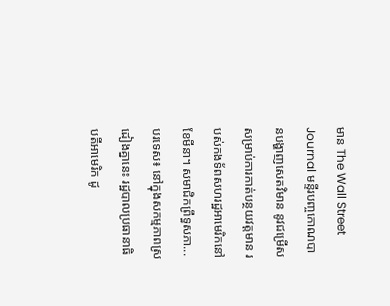មាន The Wall Street Journal មន្ទីរបញ្ចកោណបានបង្ហាញសេតវិមាន នូវជម្រើស សម្រាប់ការកាត់បន្ថយវត្តមាន របស់កងទ័ពសហរដ្ឋអាមេរិកនៅខែមីនា។ សមាជិកព្រឹទ្ធសភា...
បរទេស៖ នៅក្នុងសកម្មភាពស្រដៀងគ្នានេះ រដ្ឋបាលប្រធានាធិបតីអាមេរិក ដូ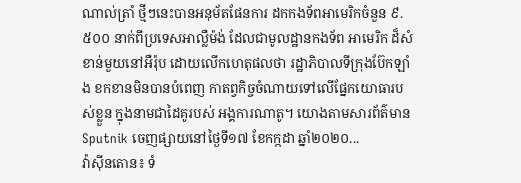ណាល់ត្រាំ ថ្មីៗនេះបានអនុម័តផែនការ ដកកងទ័ពអាមេរិកចំនួន ៩.៥០០ នាក់ពីប្រទេសអាល្លឺម៉ង់ ដែលជាមូលដ្ឋានកងទ័ព អាមេរិក ដ៏សំខាន់មួយនៅអឺរ៉ុប ដោយលើកហេតុផលថា រដ្ឋាភិបាលទីក្រុងប៊ែកឡាំង ខកខានមិនបានបំពេញ កាតព្វកិច្ចចំណាយទៅលើផ្នែកយោធារបស់ខ្លួន ក្នុងនាមជាដៃគូរបស់ អង្គការណាតូ។ យោងតាមសារព័ត៌មាន Sputnik ចេញផ្សាយនៅថ្ងៃទី១៧ ខែកក្កដា ឆ្នាំ២០២០...
វ៉ាស៊ីនតោន៖ ទំ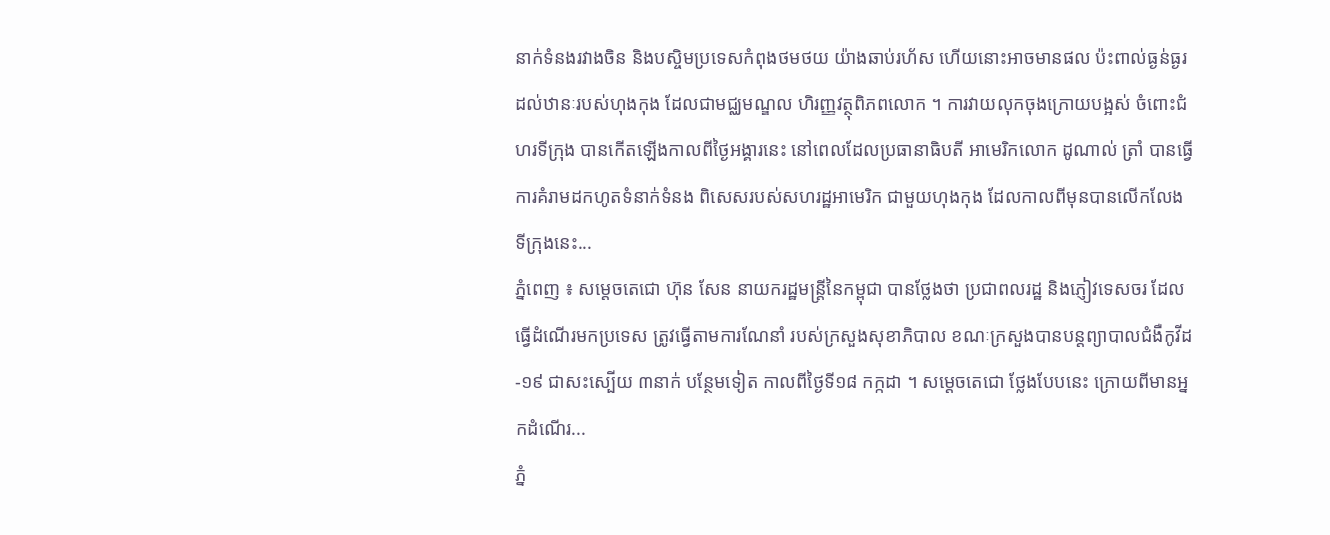នាក់ទំនងរវាងចិន និងបស្ចិមប្រទេសកំពុងថមថយ យ៉ាងឆាប់រហ័ស ហើយនោះអាចមានផល ប៉ះពាល់ធ្ងន់ធ្ងរ ដល់ឋានៈរបស់ហុងកុង ដែលជាមជ្ឈមណ្ឌល ហិរញ្ញវត្ថុពិភពលោក ។ ការវាយលុកចុងក្រោយបង្អស់ ចំពោះជំហរទីក្រុង បានកើតឡើងកាលពីថ្ងៃអង្គារនេះ នៅពេលដែលប្រធានាធិបតី អាមេរិកលោក ដូណាល់ ត្រាំ បានធ្វើការគំរាមដកហូតទំនាក់ទំនង ពិសេសរបស់សហរដ្ឋអាមេរិក ជាមួយហុងកុង ដែលកាលពីមុនបានលើកលែង ទីក្រុងនេះ...
ភ្នំពេញ ៖ សម្ដេចតេជោ ហ៊ុន សែន នាយករដ្ឋមន្ដ្រីនៃកម្ពុជា បានថ្លែងថា ប្រជាពលរដ្ឋ និងភ្ញៀវទេសចរ ដែលធ្វើដំណើរមកប្រទេស ត្រូវធ្វើតាមការណែនាំ របស់ក្រសួងសុខាភិបាល ខណៈក្រសួងបានបន្ដព្យាបាលជំងឺកូវីដ-១៩ ជាសះស្បើយ ៣នាក់ បន្ថែមទៀត កាលពីថ្ងៃទី១៨ កក្កដា ។ សម្ដេចតេជោ ថ្លែងបែបនេះ ក្រោយពីមានអ្នកដំណើរ...
ភ្នំ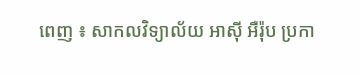ពេញ ៖ សាកលវិទ្យាល័យ អាស៊ី អឺរ៉ុប ប្រកា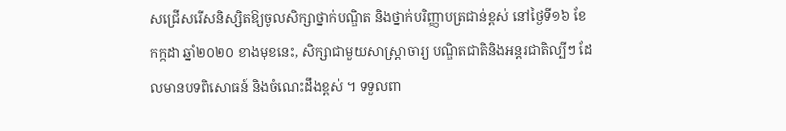សជ្រើសរើសនិស្សិតឱ្យចូលសិក្សាថ្នាក់បណ្ឌិត និងថ្នាក់បរិញ្ញាបត្រជាន់ខ្ពស់ នៅថ្ងៃទី១៦ ខែកក្កដា ឆ្នាំ២០២០ ខាងមុខនេះ, សិក្សាជាមួយសាស្រ្តាចារ្យ បណ្ឌិតជាតិនិងអន្តរជាតិល្បីៗ ដែលមានបទពិសោធន៍ និងចំណេះដឹងខ្ពស់ ។ ទទួលពា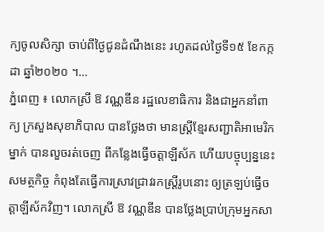ក្យចូលសិក្សា ចាប់ពីថ្ងៃជូនដំណឹងនេះ រហូតដល់ថ្ងៃទី១៥ ខែកក្កដា ឆ្នាំ២០២០ ។...
ភ្នំពេញ ៖ លោកស្រី ឱ វណ្ណឌីន រដ្ឋលេខាធិការ និងជាអ្នកនាំពាក្យ ក្រសួងសុខាភិបាល បានថ្លែងថា មានស្ដ្រីខ្មែរសញ្ជាតិអាមេរិកម្នាក់ បានលួចរត់ចេញ ពីកន្លែងធ្វើចត្តាឡីស័ក ហើយបច្ចុប្បន្ននេះសមត្ថកិច្ច កំពុងតែធ្វើការស្រាវជ្រាវរកស្ដ្រីរូបនោះ ឲ្យត្រឡប់ធ្វើចត្តាឡីស័កវិញ។ លោកស្រី ឱ វណ្ណឌីន បានថ្លែងប្រាប់ក្រុមអ្នកសា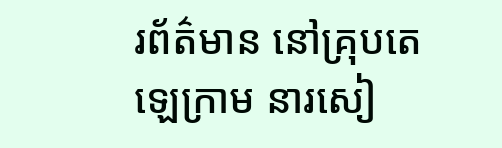រព័ត៌មាន នៅគ្រុបតេឡេក្រាម នារសៀ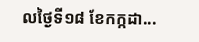លថ្ងៃទី១៨ ខែកក្កដា...